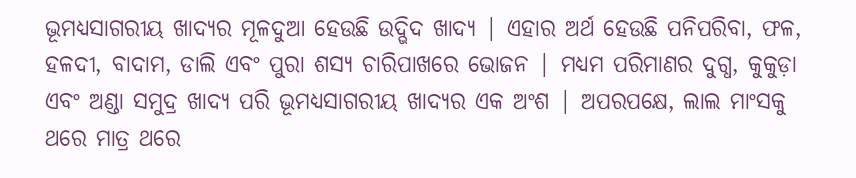ଭୂମଧ୍ୟସାଗରୀୟ ଖାଦ୍ୟର ମୂଳଦୁଆ ହେଉଛି ଉଦ୍ଭିଦ ଖାଦ୍ୟ | ଏହାର ଅର୍ଥ ହେଉଛି ପନିପରିବା, ଫଳ, ହଳଦୀ, ବାଦାମ, ଡାଲି ଏବଂ ପୁରା ଶସ୍ୟ ଚାରିପାଖରେ ଭୋଜନ | ମଧ୍ୟମ ପରିମାଣର ଦୁଗ୍ଧ, କୁକୁଡ଼ା ଏବଂ ଅଣ୍ଡା ସମୁଦ୍ର ଖାଦ୍ୟ ପରି ଭୂମଧ୍ୟସାଗରୀୟ ଖାଦ୍ୟର ଏକ ଅଂଶ | ଅପରପକ୍ଷେ, ଲାଲ ମାଂସକୁ ଥରେ ମାତ୍ର ଥରେ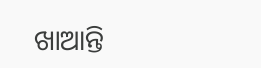ଖାଆନ୍ତି